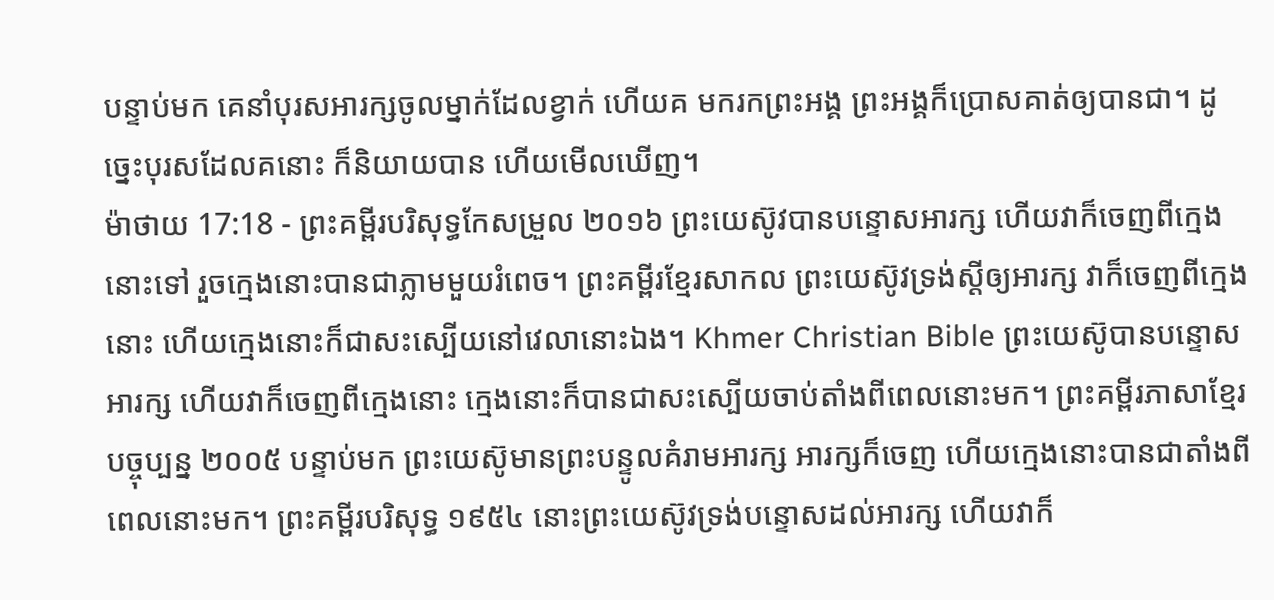បន្ទាប់មក គេនាំបុរសអារក្សចូលម្នាក់ដែលខ្វាក់ ហើយគ មករកព្រះអង្គ ព្រះអង្គក៏ប្រោសគាត់ឲ្យបានជា។ ដូច្នេះបុរសដែលគនោះ ក៏និយាយបាន ហើយមើលឃើញ។
ម៉ាថាយ 17:18 - ព្រះគម្ពីរបរិសុទ្ធកែសម្រួល ២០១៦ ព្រះយេស៊ូវបានបន្ទោសអារក្ស ហើយវាក៏ចេញពីក្មេងនោះទៅ រួចក្មេងនោះបានជាភ្លាមមួយរំពេច។ ព្រះគម្ពីរខ្មែរសាកល ព្រះយេស៊ូវទ្រង់ស្ដីឲ្យអារក្ស វាក៏ចេញពីក្មេងនោះ ហើយក្មេងនោះក៏ជាសះស្បើយនៅវេលានោះឯង។ Khmer Christian Bible ព្រះយេស៊ូបានបន្ទោសអារក្ស ហើយវាក៏ចេញពីក្មេងនោះ ក្មេងនោះក៏បានជាសះស្បើយចាប់តាំងពីពេលនោះមក។ ព្រះគម្ពីរភាសាខ្មែរបច្ចុប្បន្ន ២០០៥ បន្ទាប់មក ព្រះយេស៊ូមានព្រះបន្ទូលគំរាមអារក្ស អារក្សក៏ចេញ ហើយក្មេងនោះបានជាតាំងពីពេលនោះមក។ ព្រះគម្ពីរបរិសុទ្ធ ១៩៥៤ នោះព្រះយេស៊ូវទ្រង់បន្ទោសដល់អារក្ស ហើយវាក៏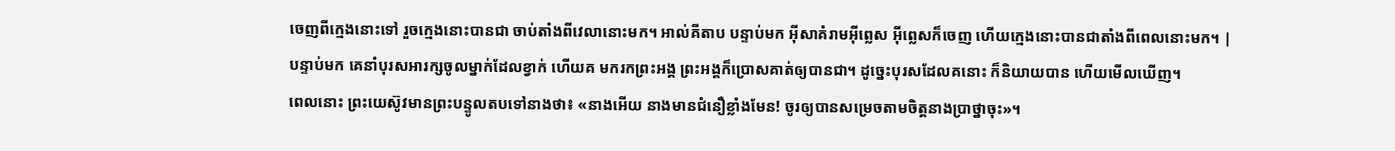ចេញពីក្មេងនោះទៅ រួចក្មេងនោះបានជា ចាប់តាំងពីវេលានោះមក។ អាល់គីតាប បន្ទាប់មក អ៊ីសាគំរាមអ៊ីព្លេស អ៊ីព្លេសក៏ចេញ ហើយក្មេងនោះបានជាតាំងពីពេលនោះមក។ |
បន្ទាប់មក គេនាំបុរសអារក្សចូលម្នាក់ដែលខ្វាក់ ហើយគ មករកព្រះអង្គ ព្រះអង្គក៏ប្រោសគាត់ឲ្យបានជា។ ដូច្នេះបុរសដែលគនោះ ក៏និយាយបាន ហើយមើលឃើញ។
ពេលនោះ ព្រះយេស៊ូវមានព្រះបន្ទូលតបទៅនាងថា៖ «នាងអើយ នាងមានជំនឿខ្លាំងមែន! ចូរឲ្យបានសម្រេចតាមចិត្តនាងប្រាថ្នាចុះ»។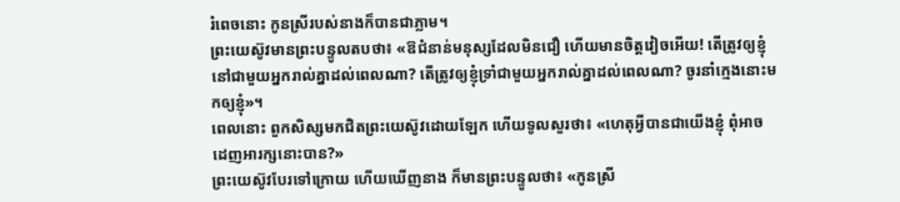រំពេចនោះ កូនស្រីរបស់នាងក៏បានជាភ្លាម។
ព្រះយេស៊ូវមានព្រះបន្ទូលតបថា៖ «ឱជំនាន់មនុស្សដែលមិនជឿ ហើយមានចិត្តវៀចអើយ! តើត្រូវឲ្យខ្ញុំនៅជាមួយអ្នករាល់គ្នាដល់ពេលណា? តើត្រូវឲ្យខ្ញុំទ្រាំជាមួយអ្នករាល់គ្នាដល់ពេលណា? ចូរនាំក្មេងនោះមកឲ្យខ្ញុំ»។
ពេលនោះ ពួកសិស្សមកជិតព្រះយេស៊ូវដោយឡែក ហើយទូលសួរថា៖ «ហេតុអ្វីបានជាយើងខ្ញុំ ពុំអាចដេញអារក្សនោះបាន?»
ព្រះយេស៊ូវបែរទៅក្រោយ ហើយឃើញនាង ក៏មានព្រះបន្ទូលថា៖ «កូនស្រី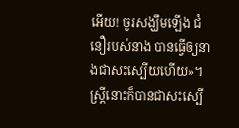អើយ! ចូរសង្ឃឹមឡើង ជំនឿរបស់នាង បានធ្វើឲ្យនាងជាសះស្បើយហើយ»។ ស្ត្រីនោះក៏បានជាសះស្បើ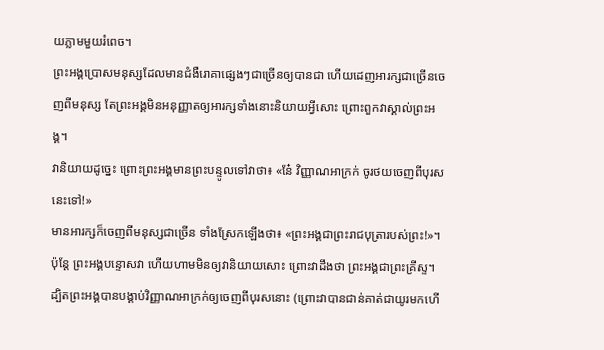យភ្លាមមួយរំពេច។
ព្រះអង្គប្រោសមនុស្សដែលមានជំងឺរោគាផ្សេងៗជាច្រើនឲ្យបានជា ហើយដេញអារក្សជាច្រើនចេញពីមនុស្ស តែព្រះអង្គមិនអនុញ្ញាតឲ្យអារក្សទាំងនោះនិយាយអ្វីសោះ ព្រោះពួកវាស្គាល់ព្រះអង្គ។
វានិយាយដូច្នេះ ព្រោះព្រះអង្គមានព្រះបន្ទូលទៅវាថា៖ «នែ៎ វិញ្ញាណអាក្រក់ ចូរថយចេញពីបុរសនេះទៅ!»
មានអារក្សក៏ចេញពីមនុស្សជាច្រើន ទាំងស្រែកឡើងថា៖ «ព្រះអង្គជាព្រះរាជបុត្រារបស់ព្រះ!»។ ប៉ុន្តែ ព្រះអង្គបន្ទោសវា ហើយហាមមិនឲ្យវានិយាយសោះ ព្រោះវាដឹងថា ព្រះអង្គជាព្រះគ្រីស្ទ។
ដ្បិតព្រះអង្គបានបង្គាប់វិញ្ញាណអាក្រក់ឲ្យចេញពីបុរសនោះ (ព្រោះវាបានជាន់គាត់ជាយូរមកហើ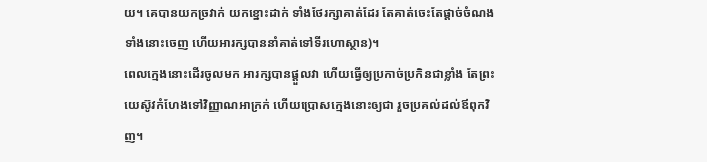យ។ គេបានយកច្រវាក់ យកខ្នោះដាក់ ទាំងថែរក្សាគាត់ដែរ តែគាត់ចេះតែផ្តាច់ចំណងទាំងនោះចេញ ហើយអារក្សបាននាំគាត់ទៅទីរហោស្ថាន)។
ពេលក្មេងនោះដើរចូលមក អារក្សបានផ្តួលវា ហើយធ្វើឲ្យប្រកាច់ប្រកិនជាខ្លាំង តែព្រះយេស៊ូវកំហែងទៅវិញ្ញាណអាក្រក់ ហើយប្រោសក្មេងនោះឲ្យជា រួចប្រគល់ដល់ឪពុកវិញ។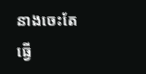នាងចេះតែធ្វើ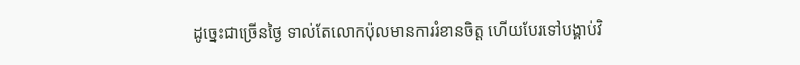ដូច្នេះជាច្រើនថ្ងៃ ទាល់តែលោកប៉ុលមានការរំខានចិត្ត ហើយបែរទៅបង្គាប់វិ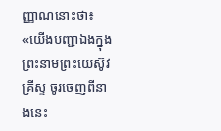ញ្ញាណនោះថា៖ «យើងបញ្ជាឯងក្នុងព្រះនាមព្រះយេស៊ូវគ្រីស្ទ ចូរចេញពីនាងនេះ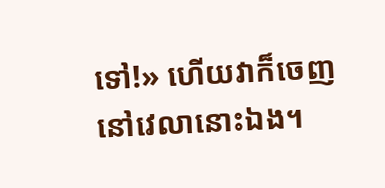ទៅ!» ហើយវាក៏ចេញនៅវេលានោះឯង។